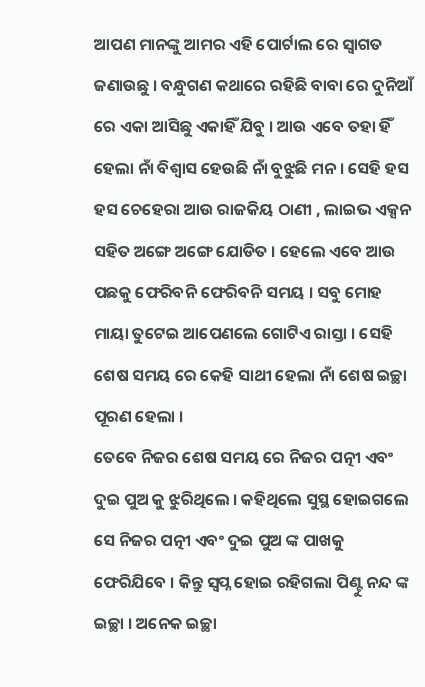ଆପଣ ମାନଙ୍କୁ ଆମର ଏହି ପୋର୍ଟାଲ ରେ ସ୍ୱାଗତ ଜଣାଉଛୁ । ବନ୍ଧୁଗଣ କଥାରେ ରହିଛି ବାବା ରେ ଦୁନିଆଁ ରେ ଏକା ଆସିଛୁ ଏକାହିଁ ଯିବୁ । ଆଉ ଏବେ ତହା ହିଁ ହେଲା ନାଁ ବିଶ୍ୱାସ ହେଉଛି ନାଁ ବୁଝୁଛି ମନ । ସେହି ହସ ହସ ଚେହେରା ଆଉ ରାଜକିୟ ଠାଣୀ , ଲାଇଭ ଏକ୍ସନ ସହିତ ଅଙ୍ଗେ ଅଙ୍ଗେ ଯୋଡିତ । ହେଲେ ଏବେ ଆଉ ପଛକୁ ଫେରିବନି ଫେରିବନି ସମୟ । ସବୁ ମୋହ ମାୟା ତୁଟେଇ ଆପେଣଲେ ଗୋଟିଏ ରାସ୍ତା । ସେହି ଶେଷ ସମୟ ରେ କେହି ସାଥୀ ହେଲା ନାଁ ଶେଷ ଇଚ୍ଛା ପୂରଣ ହେଲା ।
ତେବେ ନିଜର ଶେଷ ସମୟ ରେ ନିଜର ପତ୍ନୀ ଏବଂ ଦୁଇ ପୁଅ କୁ ଝୁରିଥିଲେ । କହିଥିଲେ ସୁସ୍ଥ ହୋଇଗଲେ ସେ ନିଜର ପତ୍ନୀ ଏବଂ ଦୁଇ ପୁଅ ଙ୍କ ପାଖକୁ ଫେରିଯିବେ । କିନ୍ତୁ ସ୍ୱପ୍ନ ହୋଇ ରହିଗଲା ପିଣ୍ଟୁ ନନ୍ଦ ଙ୍କ ଇଚ୍ଛା । ଅନେକ ଇଚ୍ଛା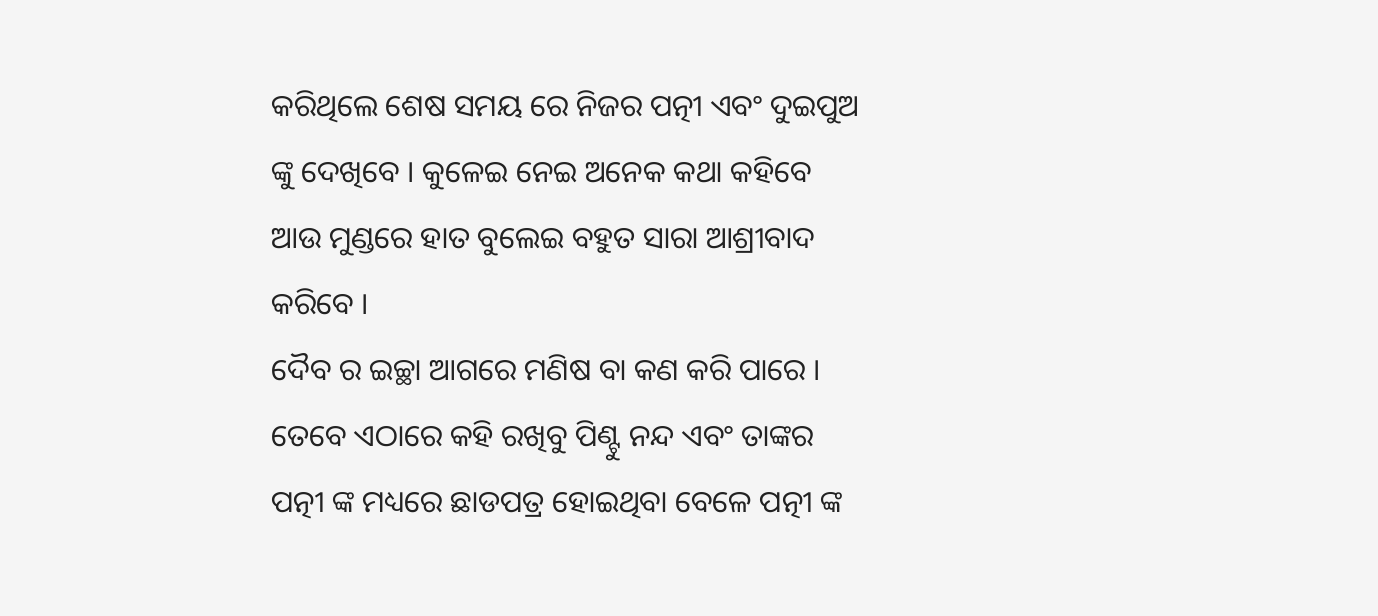କରିଥିଲେ ଶେଷ ସମୟ ରେ ନିଜର ପତ୍ନୀ ଏବଂ ଦୁଇପୁଅ ଙ୍କୁ ଦେଖିବେ । କୁଳେଇ ନେଇ ଅନେକ କଥା କହିବେ ଆଉ ମୁଣ୍ଡରେ ହାତ ବୁଲେଇ ବହୁତ ସାରା ଆଶ୍ରୀବାଦ କରିବେ ।
ଦୈବ ର ଇଚ୍ଛା ଆଗରେ ମଣିଷ ବା କଣ କରି ପାରେ । ତେବେ ଏଠାରେ କହି ରଖିବୁ ପିଣ୍ଟୁ ନନ୍ଦ ଏବଂ ତାଙ୍କର ପତ୍ନୀ ଙ୍କ ମଧ୍ୟରେ ଛାଡପତ୍ର ହୋଇଥିବା ବେଳେ ପତ୍ନୀ ଙ୍କ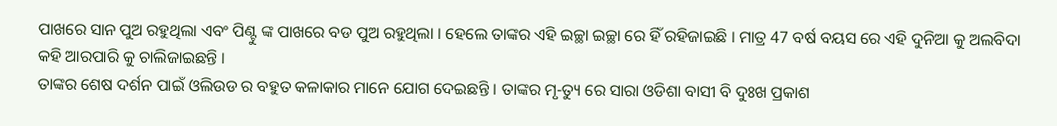ପାଖରେ ସାନ ପୁଅ ରହୁଥିଲା ଏବଂ ପିଣ୍ଟୁ ଙ୍କ ପାଖରେ ବଡ ପୁଅ ରହୁଥିଲା । ହେଲେ ତାଙ୍କର ଏହି ଇଚ୍ଛା ଇଚ୍ଛା ରେ ହିଁ ରହିଜାଇଛି । ମାତ୍ର 47 ବର୍ଷ ବୟସ ରେ ଏହି ଦୁନିଆ କୁ ଅଲବିଦା କହି ଆରପାରି କୁ ଚାଲିଜାଇଛନ୍ତି ।
ତାଙ୍କର ଶେଷ ଦର୍ଶନ ପାଇଁ ଓଲିଉଡ ର ବହୁତ କଳାକାର ମାନେ ଯୋଗ ଦେଇଛନ୍ତି । ତାଙ୍କର ମୃ-ତ୍ୟୁ ରେ ସାରା ଓଡିଶା ବାସୀ ବି ଦୁଃଖ ପ୍ରକାଶ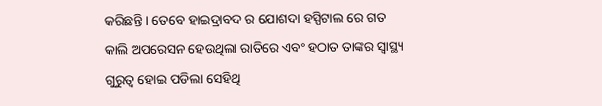କରିଛନ୍ତି । ତେବେ ହାଇଦ୍ରାବଦ ର ଯୋଶଦା ହସ୍ପିଟାଲ ରେ ଗତ କାଲି ଅପରେସନ ହେଉଥିଲା ରାତିରେ ଏବଂ ହଠାତ ତାଙ୍କର ସ୍ୱାସ୍ଥ୍ୟ ଗୁରୁତ୍ୱ ହୋଇ ପଡିଲା ସେହିଥି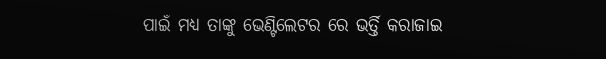ପାଇଁ ମଧ୍ୟ ତାଙ୍କୁ ଭେଣ୍ଟିଲେଟର ରେ ଭର୍ତ୍ତି କରାଜାଇ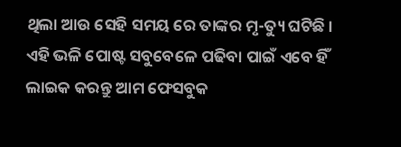ଥିଲା ଆଉ ସେହି ସମୟ ରେ ତାଙ୍କର ମୃ-ତ୍ୟୁ ଘଟିଛି ।
ଏହି ଭଳି ପୋଷ୍ଟ ସବୁବେଳେ ପଢିବା ପାଇଁ ଏବେ ହିଁ ଲାଇକ କରନ୍ତୁ ଆମ ଫେସବୁକ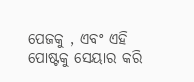ପେଜକୁ , ଏବଂ ଏହି ପୋଷ୍ଟକୁ ସେୟାର କରି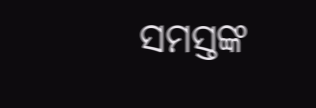ସମସ୍ତଙ୍କ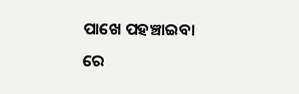ପାଖେ ପହଞ୍ଚାଇବା ରେ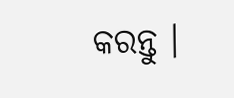କରନ୍ତୁ ।